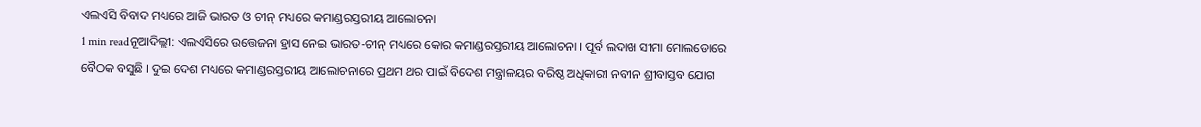ଏଲଏସି ବିବାଦ ମଧ୍ୟରେ ଆଜି ଭାରତ ଓ ଚୀନ୍ ମଧ୍ୟରେ କମାଣ୍ଡରସ୍ତରୀୟ ଆଲୋଚନା
1 min readନୂଆଦିଲ୍ଲୀ: ଏଲଏସିରେ ଉତ୍ତେଜନା ହ୍ରାସ ନେଇ ଭାରତ-ଚୀନ୍ ମଧ୍ୟରେ କୋର କମାଣ୍ଡରସ୍ତରୀୟ ଆଲୋଚନା । ପୂର୍ବ ଲଦାଖ ସୀମା ମୋଲଡୋରେ ବୈଠକ ବସୁଛି । ଦୁଇ ଦେଶ ମଧ୍ୟରେ କମାଣ୍ଡରସ୍ତରୀୟ ଆଲୋଚନାରେ ପ୍ରଥମ ଥର ପାଇଁ ବିଦେଶ ମନ୍ତ୍ରାଳୟର ବରିଷ୍ଠ ଅଧିକାରୀ ନବୀନ ଶ୍ରୀବାସ୍ତବ ଯୋଗ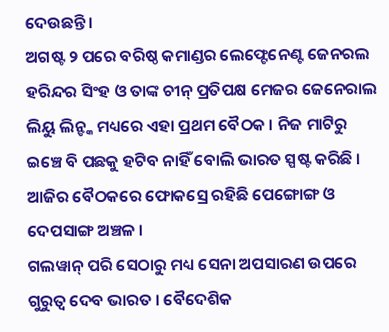ଦେଉଛନ୍ତି ।
ଅଗଷ୍ଟ ୨ ପରେ ବରିଷ୍ଠ କମାଣ୍ଡର ଲେଫ୍ଟେନେଣ୍ଟ ଜେନରଲ ହରିନ୍ଦର ସିଂହ ଓ ତାଙ୍କ ଚୀନ୍ ପ୍ରତିପକ୍ଷ ମେଜର ଜେନେରାଲ ଲିୟୁ ଲିନ୍ଙ୍କ ମଧ୍ୟରେ ଏହା ପ୍ରଥମ ବୈଠକ । ନିଜ ମାଟିରୁ ଇଞ୍ଚେ ବି ପଛକୁ ହଟିବ ନାହିଁ ବୋଲି ଭାରତ ସ୍ପଷ୍ଟ କରିଛି । ଆଜିର ବୈଠକରେ ଫୋକସ୍ରେ ରହିଛି ପେଙ୍ଗୋଙ୍ଗ ଓ ଦେପସାଙ୍ଗ ଅଞ୍ଚଳ ।
ଗଲୱାନ୍ ପରି ସେଠାରୁ ମଧ୍ୟ ସେନା ଅପସାରଣ ଉପରେ ଗୁରୁତ୍ୱ ଦେବ ଭାରତ । ବୈଦେଶିକ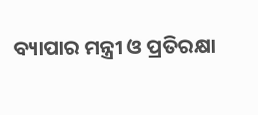ବ୍ୟାପାର ମନ୍ତ୍ରୀ ଓ ପ୍ରତିରକ୍ଷା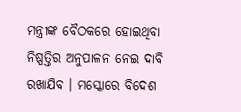ମନ୍ତ୍ରୀଙ୍କ ବୈଠକରେ ହୋଇଥିବା ନିଷ୍ପତ୍ତିର ଅନୁପାଳନ ନେଇ ଦାବି ରଖାଯିବ । ମସ୍କୋରେ ବିଦେଶ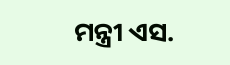ମନ୍ତ୍ରୀ ଏସ.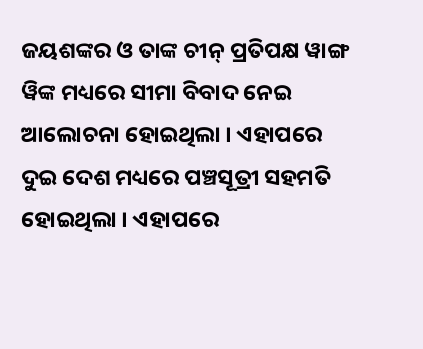ଜୟଶଙ୍କର ଓ ତାଙ୍କ ଚୀନ୍ ପ୍ରତିପକ୍ଷ ୱାଙ୍ଗ ୱିଙ୍କ ମଧ୍ୟରେ ସୀମା ବିବାଦ ନେଇ ଆଲୋଚନା ହୋଇଥିଲା । ଏହାପରେ ଦୁଇ ଦେଶ ମଧ୍ୟରେ ପଞ୍ଚସୂତ୍ରୀ ସହମତି ହୋଇଥିଲା । ଏହାପରେ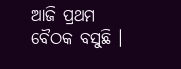ଆଜି ପ୍ରଥମ ବୈଠକ ବସୁଛି ।